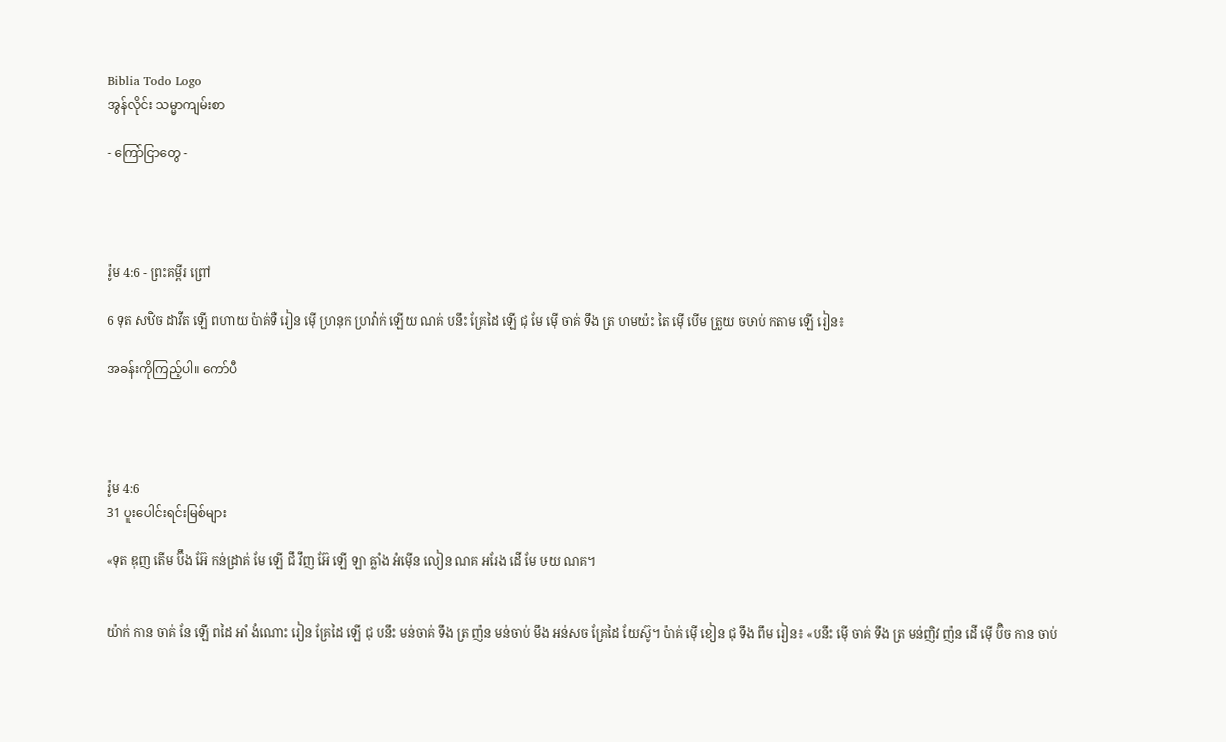Biblia Todo Logo
အွန်လိုင်း သမ္မာကျမ်းစာ

- ကြော်ငြာတွေ -




រ៉ូម 4:6 - ព្រះគម្ពីរ ព្រៅ

6 ទុត សឋិច ដាវីត ឡើ ពហាយ ប៉ាគ់ទឺ រៀន ម៉ើ ហ្រនុក ហ្រវ៉ាក់ ឡើយ ណគ់ បនឹះ គ្រែដៃ ឡើ ជុ មែ ម៉ើ ចាគ់ ទឹង ត្រ ហមយ៉ះ តៃ ម៉ើ បើម ត្រួយ ចឞាប់ កតាម ឡើ រៀន៖

အခန်းကိုကြည့်ပါ။ ကော်ပီ




រ៉ូម 4:6
31 ပူးပေါင်းရင်းမြစ်များ

«ទុត ឌុញ តើម ប៊ឹង អ៊ែ កន់ដ្រាគ់ មែ ឡើ ជឹ វឹញ អ៊ែ ឡើ ឡា ឝ្លាំង អំម៉ើន លៀន ណគ អរែង ដើ មែ ឞយ ណគ។


យ៉ាក់ កាន ចាគ់ នែ ឡើ ពដៃ អាំ ងំណោះ រៀន គ្រែដៃ ឡើ ជុ បនឹះ មន់ចាគ់ ទឹង ត្រ ញ៉ន មន់ចាប់ មឹង អន់សច គ្រែដៃ យែស៊ូ។ ប៉ាគ់ ម៉ើ ខៀន ជុ ទឹង ពឹម រៀន៖ «បនឹះ ម៉ើ ចាគ់ ទឹង ត្រ មន់ញិវ ញ៉ន ដើ ម៉ើ ប៊ិច កាន ចាប់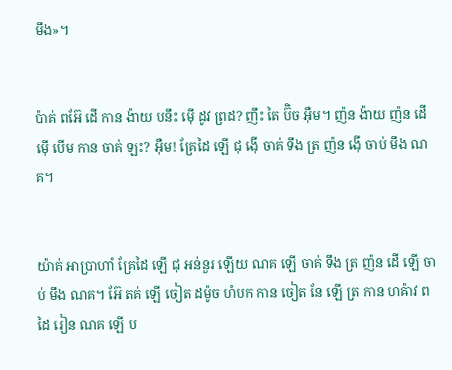មឹង»។


ប៉ាគ់ ពអ៊ែ ដើ កាន ង៉ាយ បនឹះ ម៉ើ ដូវ ព្រដ? ញឹះ តៃ ប៊ិច អ៊ឺម។ ញ៉ន ង៉ាយ ញ៉ន ដើ ម៉ើ បើម កាន ចាគ់ ឡះ? អ៊ឺម! គ្រែដៃ ឡើ ជុ ង៉ើ ចាគ់ ទឹង ត្រ ញ៉ន ង៉ើ ចាប់ មឹង ណគ។


យ៉ាគ់ អាប្រាហាំ គ្រែដៃ ឡើ ជុ អន់នួរ ឡើយ ណគ ឡើ ចាគ់ ទឹង ត្រ ញ៉ន ដើ ឡើ ចាប់ មឹង ណគ។ អ៊ែ តគ់ ឡើ ចៀត ដម៉ូច ហំបក កាន ចៀត នែ ឡើ ត្រ កាន ហឝ៉ាវ ពដៃ រៀន ណគ ឡើ ប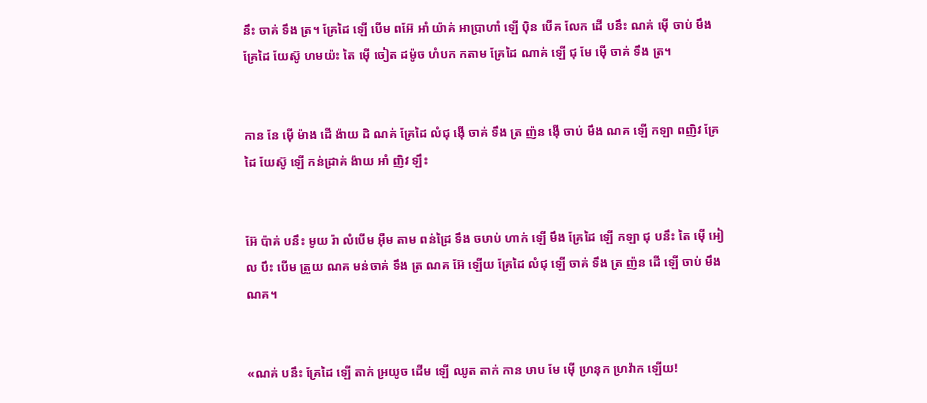នឹះ ចាគ់ ទឹង ត្រ។ គ្រែដៃ ឡើ បើម ពអ៊ែ អាំ យ៉ាគ់ អាប្រាហាំ ឡើ ប៉ិន បើគ លែក ដើ បនឹះ ណគ់ ម៉ើ ចាប់ មឹង គ្រែដៃ យែស៊ូ ហមយ៉ះ តៃ ម៉ើ ចៀត ដម៉ូច ហំបក កតាម គ្រែដៃ ណាគ់ ឡើ ជុ មែ ម៉ើ ចាគ់ ទឹង ត្រ។


កាន នែ ម៉ើ ម៉ាង ដើ ង៉ាយ ដិ ណគ់ គ្រែដៃ លំជុ ង៉ើ ចាគ់ ទឹង ត្រ ញ៉ន ង៉ើ ចាប់ មឹង ណគ ឡើ កឡា ពញិវ គ្រែដៃ យែស៊ូ ឡើ កន់ដ្រាគ់ ង៉ាយ អាំ ញិវ ឡឹះ


អ៊ែ ប៉ាគ់ បនឹះ មូយ រ៉ា លំបើម អ៊ឺម តាម ពន់ដ្រៃ ទឹង ចឞាប់ ហាក់ ឡើ មឹង គ្រែដៃ ឡើ កឡា ជុ បនឹះ តៃ ម៉ើ អៀល បឹះ បើម ត្រួយ ណគ មន់ចាគ់ ទឹង ត្រ ណគ អ៊ែ ឡើយ គ្រែដៃ លំជុ ឡើ ចាគ់ ទឹង ត្រ ញ៉ន ដើ ឡើ ចាប់ មឹង ណគ។


«ណគ់ បនឹះ គ្រែដៃ ឡើ តាក់ អ្រយូច ដើម ឡើ ឈូត តាក់ កាន ឞាប មែ ម៉ើ ហ្រនុក ហ្រវ៉ាក ឡើយ!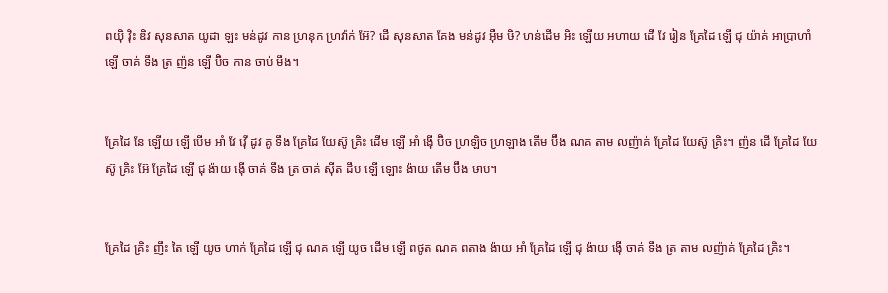ពយ៉ិ វ៉ិះ ឌិវ សុនសាត យូដា ឡះ មន់ដូវ កាន ហ្រនុក ហ្រវ៉ាក់ អ៊ែ? ដើ សុនសាត គែង មន់ដូវ អ៊ឺម ឞិ? ហន់ដើម អិះ ឡើយ អហាយ ដើ វែ រៀន គ្រែដៃ ឡើ ជុ យ៉ាគ់ អាប្រាហាំ ឡើ ចាគ់ ទឹង ត្រ ញ៉ន ឡើ ប៊ិច កាន ចាប់ មឹង។


គ្រែដៃ នែ ឡើយ ឡើ បើម អាំ វែ វ៉ើ ដូវ គូ ទឹង គ្រែដៃ យែស៊ូ គ្រិះ ដើម ឡើ អាំ ង៉ើ ប៊ិច ហ្រឡិច ហ្រឡាង តើម ប៊ឹង ណគ តាម លញ៉ាគ់ គ្រែដៃ យែស៊ូ គ្រិះ។ ញ៉ន ដើ គ្រែដៃ យែស៊ូ គ្រិះ អ៊ែ គ្រែដៃ ឡើ ជុ ង៉ាយ ង៉ើ ចាគ់ ទឹង ត្រ ចាគ់ ស៊ីត ដឹប ឡើ ឡោះ ង៉ាយ តើម ប៊ឹង ឞាប។


គ្រែដៃ គ្រិះ ញឹះ តៃ ឡើ យូច ហាក់ គ្រែដៃ ឡើ ជុ ណគ ឡើ យូច ដើម ឡើ ពថូត ណគ ពតាង ង៉ាយ អាំ គ្រែដៃ ឡើ ជុ ង៉ាយ ង៉ើ ចាគ់ ទឹង ត្រ តាម លញ៉ាគ់ គ្រែដៃ គ្រិះ។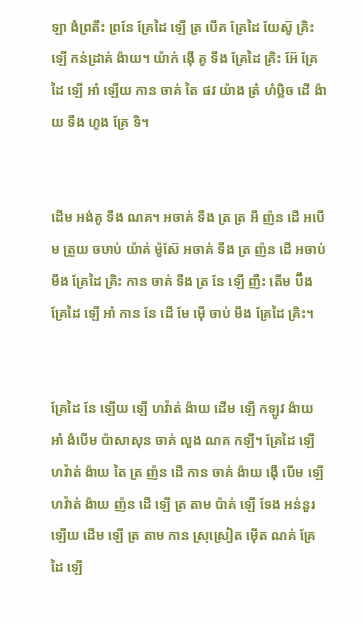ឡា ងំព្រតឹះ ព្រនែ គ្រែដៃ ឡើ ត្រ បើគ គ្រែដៃ យែស៊ូ គ្រិះ ឡើ កន់ដ្រាគ់ ង៉ាយ។ យ៉ាក់ ង៉ើ គូ ទឹង គ្រែដៃ គ្រិះ អ៊ែ គ្រែដៃ ឡើ អាំ ឡើយ កាន ចាគ់ តៃ ផវ យ៉ាង ត្រំ ហំឞ្លិច ដើ ង៉ាយ ទឹង ហូង គ្រែ ទិ។


ដើម អង់គូ ទឹង ណគ។ អចាគ់ ទឹង ត្រ ត្រ អឹ ញ៉ន ដើ អបើម ត្រួយ ចឞាប់ យ៉ាគ់ ម៉ូស៊ែ អចាគ់ ទឹង ត្រ ញ៉ន ដើ អចាប់ មឹង គ្រែដៃ គ្រិះ កាន ចាគ់ ទឹង ត្រ នែ ឡើ ញឺះ តើម ប៊ឹង គ្រែដៃ ឡើ អាំ កាន នែ ដើ មែ ម៉ើ ចាប់ មឹង គ្រែដៃ គ្រិះ។


គ្រែដៃ នែ ឡើយ ឡើ ហវ៉ាត់ ង៉ាយ ដើម ឡើ កឡូវ ង៉ាយ អាំ ងំបើម ប៉ាសាសុន ចាគ់ លួង ណគ កឡឹ។ គ្រែដៃ ឡើ ហវ៉ាត់ ង៉ាយ តៃ ត្រ ញ៉ន ដើ កាន ចាគ់ ង៉ាយ ង៉ើ បើម ឡើ ហវ៉ាត់ ង៉ាយ ញ៉ន ដើ ឡើ ត្រ តាម ប៉ាគ់ ឡើ ទែង អន់នួរ ឡើយ ដើម ឡើ ត្រ តាម កាន ស្រុស្រៀត ម៉ើត ណគ់ គ្រែដៃ ឡើ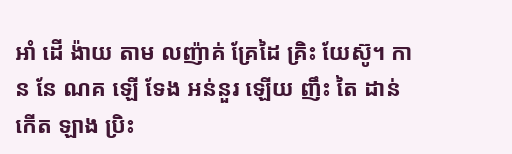អាំ ដើ ង៉ាយ តាម លញ៉ាគ់ គ្រែដៃ គ្រិះ យែស៊ូ។ កាន នែ ណគ ឡើ ទែង អន់នួរ ឡើយ ញឹះ តៃ ដាន់ កើត ឡាង ប្រិះ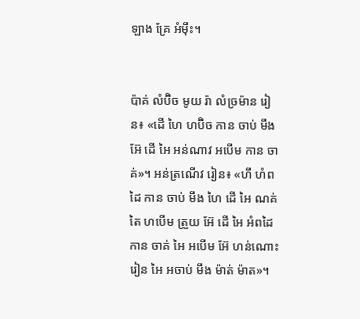ឡាង គ្រែ អំម៉ឹះ។


ប៉ាគ់ លំប៊ិច មូយ រ៉ា លំច្រម៉ាន រៀន៖ «ដើ ហៃ ហប៊ិច កាន ចាប់ មឹង អ៊ែ ដើ អៃ អន់ណាវ អបើម កាន ចាគ់»។ អន់ត្រណើវ រៀន៖ «ហឹ ហំពដៃ កាន ចាប់ មឹង ហៃ ដើ អៃ ណគ់ តៃ ហបើម ត្រួយ អ៊ែ ដើ អៃ អំពដៃ កាន ចាគ់ អៃ អបើម អ៊ែ ហន់ណោះ រៀន អៃ អចាប់ មឹង ម៉ាត់ ម៉ាត»។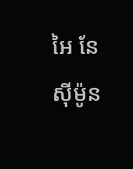អៃ នែ ស៊ីម៉ូន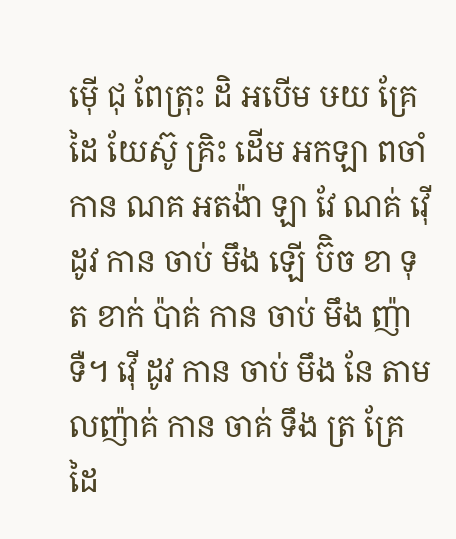ម៉ើ ជុ ពែត្រុះ ដិ អបើម ឞយ គ្រែដៃ យែស៊ូ គ្រិះ ដើម អកឡា ពចាំ កាន ណគ អតង៉ា ឡា វែ ណគ់ វ៉ើ ដូវ កាន ចាប់ មឹង ឡើ ប៊ិច ខា ទុត ខាក់ ប៉ាគ់ កាន ចាប់ មឹង ញ៉ា ទឺ។ វ៉ើ ដូវ កាន ចាប់ មឹង នែ តាម លញ៉ាគ់ កាន ចាគ់ ទឹង ត្រ គ្រែដៃ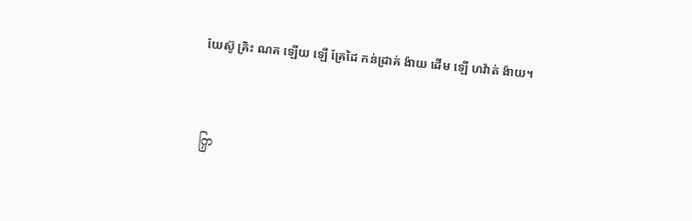យែស៊ូ គ្រិះ ណគ ឡើយ ឡើ គ្រែដៃ កន់ដ្រាគ់ ង៉ាយ ដើម ឡើ ហវ៉ាត់ ង៉ាយ។


ကြှ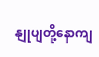နျုပျတို့နောကျ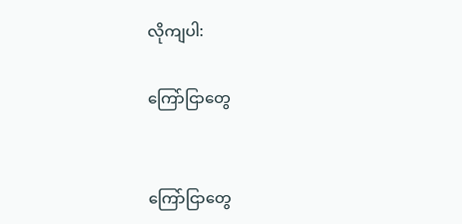လိုကျပါ:

ကြော်ငြာတွေ


ကြော်ငြာတွေ